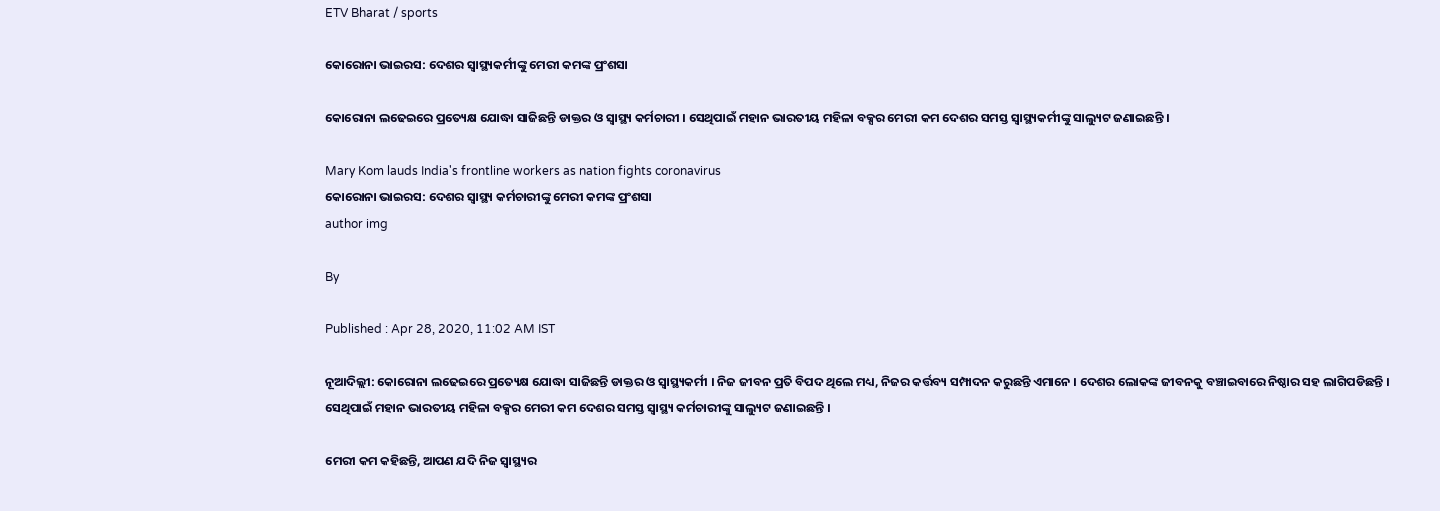ETV Bharat / sports

କୋରୋନା ଭାଇରସ: ଦେଶର ସ୍ବାସ୍ଥ୍ୟକର୍ମୀଙ୍କୁ ମେରୀ କମଙ୍କ ପ୍ରଂଶସା

କୋରୋନା ଲଢେଇରେ ପ୍ରତ୍ୟେକ୍ଷ ଯୋଦ୍ଧା ସାଜିଛନ୍ତି ଡାକ୍ତର ଓ ସ୍ବାସ୍ଥ୍ୟ କର୍ମଚାରୀ । ସେଥିପାଇଁ ମହାନ ଭାରତୀୟ ମହିଳା ବକ୍ସର ମେରୀ କମ ଦେଶର ସମସ୍ତ ସ୍ବାସ୍ଥ୍ୟକର୍ମୀଙ୍କୁ ସାଲ୍ୟୁଟ ଜଣାଇଛନ୍ତି ।

Mary Kom lauds India's frontline workers as nation fights coronavirus
କୋରୋନା ଭାଇରସ: ଦେଶର ସ୍ବାସ୍ଥ୍ୟ କର୍ମଚାରୀଙ୍କୁ ମେରୀ କମଙ୍କ ପ୍ରଂଶସା
author img

By

Published : Apr 28, 2020, 11:02 AM IST

ନୂଆଦିଲ୍ଲୀ: କୋରୋନା ଲଢେଇରେ ପ୍ରତ୍ୟେକ୍ଷ ଯୋଦ୍ଧା ସାଜିଛନ୍ତି ଡାକ୍ତର ଓ ସ୍ବାସ୍ଥ୍ୟକର୍ମୀ । ନିଜ ଜୀବନ ପ୍ରତି ବିପଦ ଥିଲେ ମଧ୍ୟ, ନିଜର କର୍ତ୍ତବ୍ୟ ସମ୍ପାଦନ କରୁଛନ୍ତି ଏମାନେ । ଦେଶର ଲୋକଙ୍କ ଜୀବନକୁ ବଞ୍ଚାଇବାରେ ନିଷ୍ଠାର ସହ ଲାଗିପଡିଛନ୍ତି । ସେଥିପାଇଁ ମହାନ ଭାରତୀୟ ମହିଳା ବକ୍ସର ମେରୀ କମ ଦେଶର ସମସ୍ତ ସ୍ବାସ୍ଥ୍ୟ କର୍ମଚାରୀଙ୍କୁ ସାଲ୍ୟୁଟ ଜଣାଇଛନ୍ତି ।

ମେରୀ କମ କହିଛନ୍ତି, ଆପଣ ଯଦି ନିଜ ସ୍ବାସ୍ଥ୍ୟର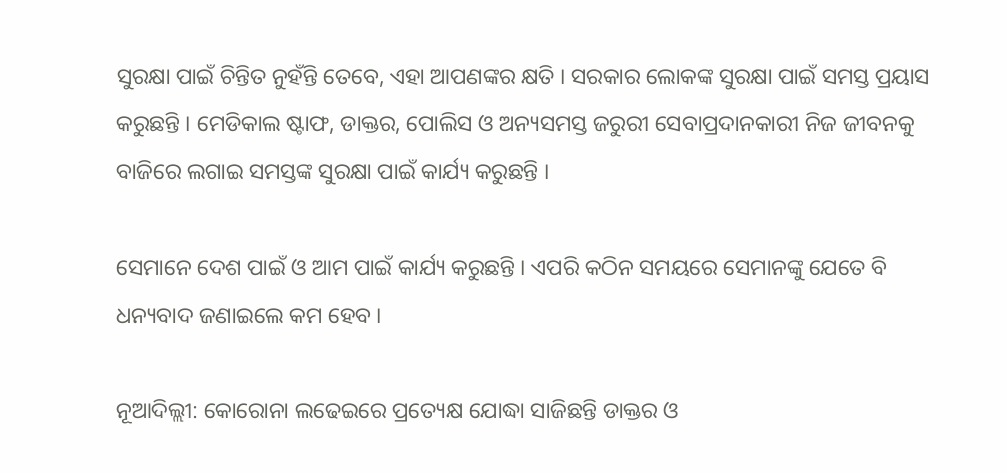ସୁରକ୍ଷା ପାଇଁ ଚିନ୍ତିତ ନୁହଁନ୍ତି ତେବେ, ଏହା ଆପଣଙ୍କର କ୍ଷତି । ସରକାର ଲୋକଙ୍କ ସୁରକ୍ଷା ପାଇଁ ସମସ୍ତ ପ୍ରୟାସ କରୁଛନ୍ତି । ମେଡିକାଲ ଷ୍ଟାଫ, ଡାକ୍ତର, ପୋଲିସ ଓ ଅନ୍ୟସମସ୍ତ ଜରୁରୀ ସେବାପ୍ରଦାନକାରୀ ନିଜ ଜୀବନକୁ ବାଜିରେ ଲଗାଇ ସମସ୍ତଙ୍କ ସୁରକ୍ଷା ପାଇଁ କାର୍ଯ୍ୟ କରୁଛନ୍ତି ।

ସେମାନେ ଦେଶ ପାଇଁ ଓ ଆମ ପାଇଁ କାର୍ଯ୍ୟ କରୁଛନ୍ତି । ଏପରି କଠିନ ସମୟରେ ସେମାନଙ୍କୁ ଯେତେ ବି ଧନ୍ୟବାଦ ଜଣାଇଲେ କମ ହେବ ।

ନୂଆଦିଲ୍ଲୀ: କୋରୋନା ଲଢେଇରେ ପ୍ରତ୍ୟେକ୍ଷ ଯୋଦ୍ଧା ସାଜିଛନ୍ତି ଡାକ୍ତର ଓ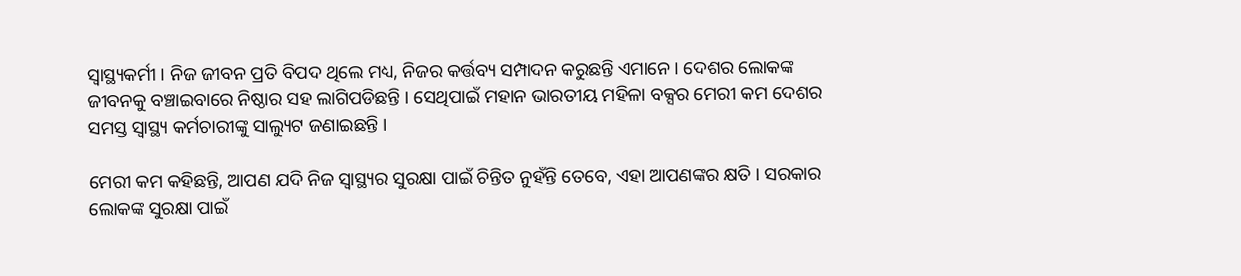ସ୍ବାସ୍ଥ୍ୟକର୍ମୀ । ନିଜ ଜୀବନ ପ୍ରତି ବିପଦ ଥିଲେ ମଧ୍ୟ, ନିଜର କର୍ତ୍ତବ୍ୟ ସମ୍ପାଦନ କରୁଛନ୍ତି ଏମାନେ । ଦେଶର ଲୋକଙ୍କ ଜୀବନକୁ ବଞ୍ଚାଇବାରେ ନିଷ୍ଠାର ସହ ଲାଗିପଡିଛନ୍ତି । ସେଥିପାଇଁ ମହାନ ଭାରତୀୟ ମହିଳା ବକ୍ସର ମେରୀ କମ ଦେଶର ସମସ୍ତ ସ୍ବାସ୍ଥ୍ୟ କର୍ମଚାରୀଙ୍କୁ ସାଲ୍ୟୁଟ ଜଣାଇଛନ୍ତି ।

ମେରୀ କମ କହିଛନ୍ତି, ଆପଣ ଯଦି ନିଜ ସ୍ବାସ୍ଥ୍ୟର ସୁରକ୍ଷା ପାଇଁ ଚିନ୍ତିତ ନୁହଁନ୍ତି ତେବେ, ଏହା ଆପଣଙ୍କର କ୍ଷତି । ସରକାର ଲୋକଙ୍କ ସୁରକ୍ଷା ପାଇଁ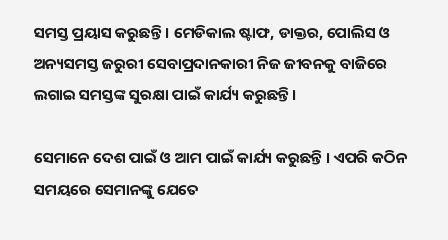ସମସ୍ତ ପ୍ରୟାସ କରୁଛନ୍ତି । ମେଡିକାଲ ଷ୍ଟାଫ, ଡାକ୍ତର, ପୋଲିସ ଓ ଅନ୍ୟସମସ୍ତ ଜରୁରୀ ସେବାପ୍ରଦାନକାରୀ ନିଜ ଜୀବନକୁ ବାଜିରେ ଲଗାଇ ସମସ୍ତଙ୍କ ସୁରକ୍ଷା ପାଇଁ କାର୍ଯ୍ୟ କରୁଛନ୍ତି ।

ସେମାନେ ଦେଶ ପାଇଁ ଓ ଆମ ପାଇଁ କାର୍ଯ୍ୟ କରୁଛନ୍ତି । ଏପରି କଠିନ ସମୟରେ ସେମାନଙ୍କୁ ଯେତେ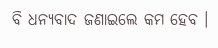ବି ଧନ୍ୟବାଦ ଜଣାଇଲେ କମ ହେବ ।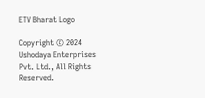ETV Bharat Logo

Copyright © 2024 Ushodaya Enterprises Pvt. Ltd., All Rights Reserved.